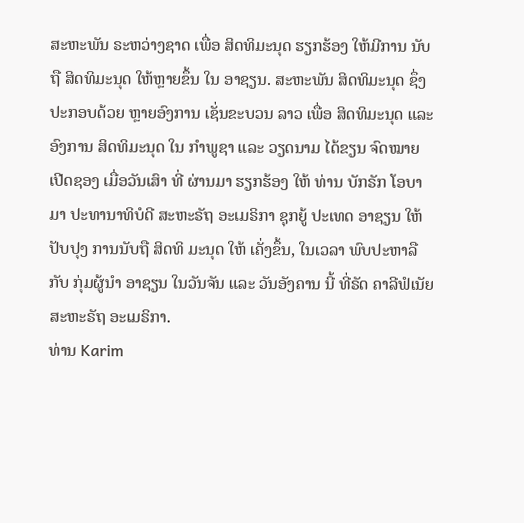ສະຫະພັນ ຣະຫວ່າງຊາດ ເພື່ອ ສິດທິມະນຸດ ຮຽກຮ້ອງ ໃຫ້ມີການ ນັບຖື ສິດທິມະນຸດ ໃຫ້ຫຼາຍຂຶ້ນ ໃນ ອາຊຽນ. ສະຫະພັນ ສິດທິມະນຸດ ຊຶ່ງ ປະກອບດ້ວຍ ຫຼາຍອົງການ ເຊັ່ນຂະບວນ ລາວ ເພື່ອ ສິດທິມະນຸດ ແລະ ອົງການ ສິດທິມະນຸດ ໃນ ກຳພູຊາ ແລະ ວຽດນາມ ໄດ້ຂຽນ ຈົດໝາຍ ເປີດຊອງ ເມື່ອວັນເສົາ ທີ່ ຜ່ານມາ ຮຽກຮ້ອງ ໃຫ້ ທ່ານ ບັກຣັກ ໂອບາມາ ປະທານາທິບໍດີ ສະຫະຣັຖ ອະເມຣິກາ ຊຸກຍູ້ ປະເທດ ອາຊຽນ ໃຫ້ ປັບປຸງ ການນັບຖື ສິດທິ ມະນຸດ ໃຫ້ ເຄັ່ງຂຶ້ນ, ໃນເວລາ ພົບປະຫາລື ກັບ ກຸ່ມຜູ້ນຳ ອາຊຽນ ໃນວັນຈັນ ແລະ ວັນອັງຄານ ນີ້ ທີ່ຣັດ ຄາລີຟໍເນັຍ ສະຫະຣັຖ ອະເມຣິກາ.
ທ່ານ Karim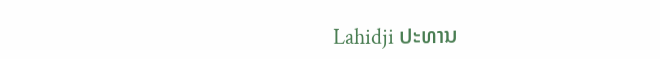Lahidji ປະທານ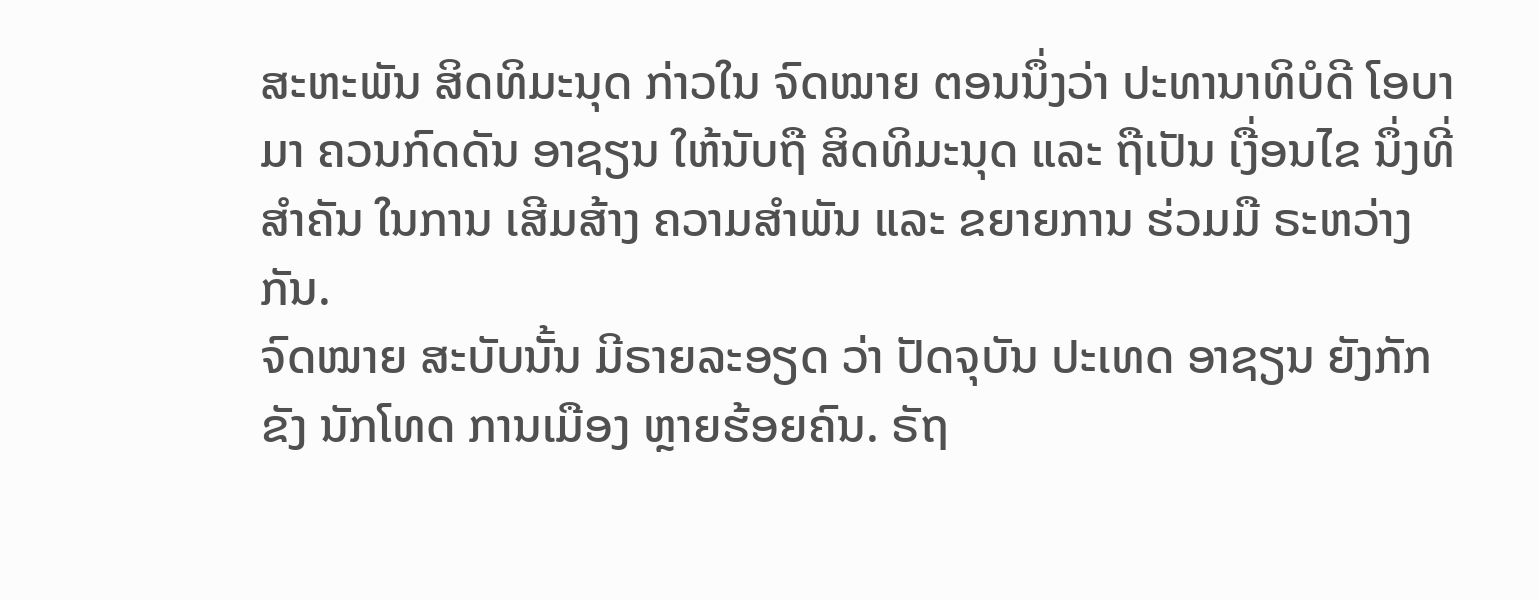ສະຫະພັນ ສິດທິມະນຸດ ກ່າວໃນ ຈົດໝາຍ ຕອນນຶ່ງວ່າ ປະທານາທິບໍດີ ໂອບາມາ ຄວນກົດດັນ ອາຊຽນ ໃຫ້ນັບຖື ສິດທິມະນຸດ ແລະ ຖືເປັນ ເງື່ອນໄຂ ນຶ່ງທີ່ສຳຄັນ ໃນການ ເສີມສ້າງ ຄວາມສຳພັນ ແລະ ຂຍາຍການ ຮ່ວມມື ຣະຫວ່າງ ກັນ.
ຈົດໝາຍ ສະບັບນັ້ນ ມີຣາຍລະອຽດ ວ່າ ປັດຈຸບັນ ປະເທດ ອາຊຽນ ຍັງກັກຂັງ ນັກໂທດ ການເມືອງ ຫຼາຍຮ້ອຍຄົນ. ຣັຖ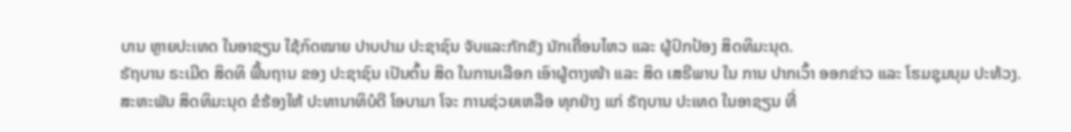ບານ ຫຼາຍປະເທດ ໃນອາຊຽນ ໃຊ້ກົດໝາຍ ປາບປາມ ປະຊາຊົນ ຈັບແລະກັກຂັງ ນັກເຄື່ອນໄຫວ ແລະ ຜູ້ປົກປ້ອງ ສິດທິມະນຸດ.
ຣັຖບານ ຣະເມີດ ສິດທິ ພື້ນຖານ ຂອງ ປະຊາຊົນ ເປັນຕົ້ນ ສິດ ໃນການເລືອກ ເອົາຜູ້ຕາງໜ້າ ແລະ ສິດ ເສຣີພາບ ໃນ ການ ປາກເວົ້າ ອອກຂ່າວ ແລະ ໂຮມຊຸມນຸມ ປະທ້ວງ.
ສະຫະພັນ ສິດທິມະນຸດ ຂໍຮ້ອງໃຫ້ ປະທານາທິບໍດີ ໂອບາມາ ໂຈະ ການຊ່ວຍເຫລືອ ທຸກຢ່າງ ແກ່ ຣັຖບານ ປະເທດ ໃນອາຊຽນ ທີ່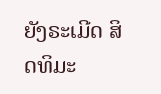ຍັງຣະເມີດ ສິດທິມະ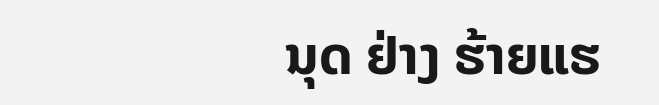ນຸດ ຢ່າງ ຮ້າຍແຮ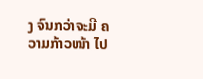ງ ຈົນກວ່າຈະມີ ຄວາມກ້າວໜ້າ ໄປ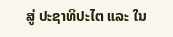ສູ່ ປະຊາທິປະໄຕ ແລະ ໃນ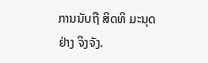ການນັບຖື ສິດທິ ມະນຸດ ຢ່າງ ຈິງຈັງ.